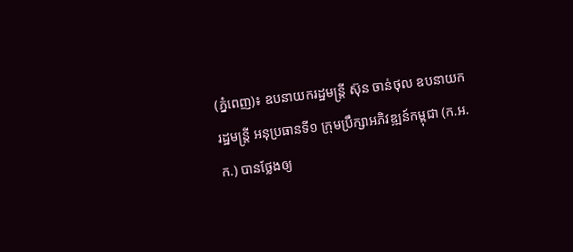(ភ្នំពេញ)៖ ឧបនាយករដ្ឋមន្ត្រី ស៊ុន ចាន់ថុល ឧបនាយករដ្ឋមន្ត្រី អនុប្រធានទី១ ក្រុមប្រឹក្សាអភិវឌ្ឍន៍កម្ពុជា (ក.អ.ក.) បានថ្លែងឲ្យ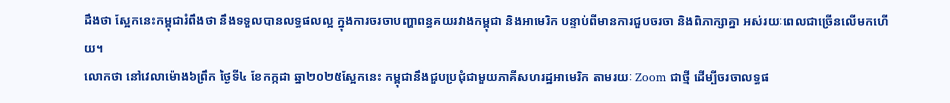ដឹងថា ស្អែកនេះកម្ពុជារំពឹងថា នឹងទទួលបានលទ្ធផលល្អ ក្នុងការចរចាបញ្ហាពន្ធគយរវាងកម្ពុជា និងអាមេរិក បន្ទាប់ពីមានការជួបចរចា និងពិភាក្សាគ្នា អស់រយៈពេលជាច្រើនលើមកហើយ។
លោកថា នៅវេលាម៉ោង៦ព្រឹក ថ្ងៃទី៤ ខែកក្កដា ឆ្នា២០២៥ស្អែកនេះ កម្ពុជានឹងជួបប្រជុំជាមួយភាគីសហរដ្ឋអាមេរិក តាមរយៈ Zoom ជាថ្មី ដើម្បីចរចាលទ្ធផ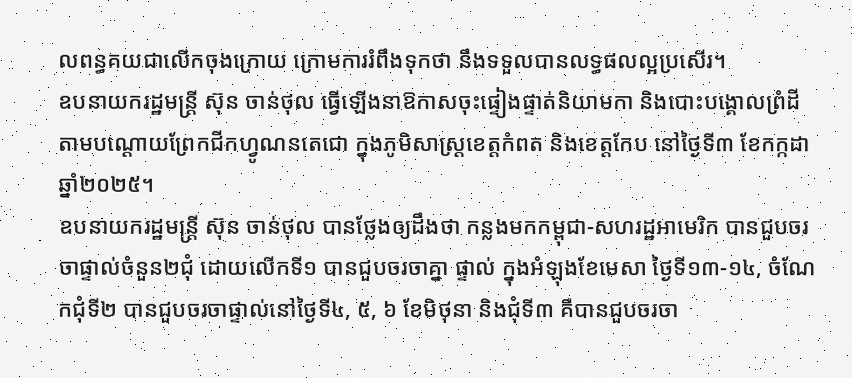លពន្ធគយជាលើកចុងក្រោយ ក្រោមការរំពឹងទុកថា នឹងទទួលបានលទ្ធផលល្អប្រសើរ។
ឧបនាយករដ្ឋមន្ត្រី ស៊ុន ចាន់ថុល ធ្វើឡើងនាឱកាសចុះផ្ទៀងផ្ទាត់និយាមកា និងបោះបង្គោលព្រំដី តាមបណ្ដោយព្រែកជីកហ្វូណនតេជោ ក្នុងភូមិសាស្ត្រខេត្តកំពត និងខេត្តកែប នៅថ្ងៃទី៣ ខែកក្កដា ឆ្នាំ២០២៥។
ឧបនាយករដ្ឋមន្ត្រី ស៊ុន ចាន់ថុល បានថ្លែងឲ្យដឹងថា កន្លងមកកម្ពុជា-សហរដ្ឋអាមេរិក បានជួបចរចាផ្ទាល់ចំនួន២ជុំ ដោយលើកទី១ បានជួបចរចាគ្នា ផ្ទាល់ ក្នុងអំឡុងខែមេសា ថ្ងៃទី១៣-១៤, ចំណែកជុំទី២ បានជួបចរចាផ្ទាល់នៅថ្ងៃទី៤, ៥, ៦ ខែមិថុនា និងជុំទី៣ គឺបានជួបចរចា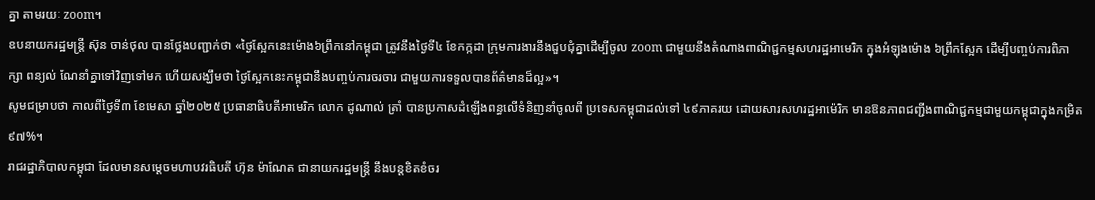គ្នា តាមរយៈ zoom។
ឧបនាយករដ្ឋមន្ត្រី ស៊ុន ចាន់ថុល បានថ្លែងបញ្ជាក់ថា «ថ្ងៃស្អែកនេះម៉ោង៦ព្រឹកនៅកម្ពុជា ត្រូវនឹងថ្ងៃទី៤ ខែកក្កដា ក្រុមការងារនឹងជួបជុំគ្នាដើម្បីចូល zoom ជាមួយនឹងតំណាងពាណិជ្ជកម្មសហរដ្ឋអាមេរិក ក្នុងអំឡុងម៉ោង ៦ព្រឹកស្អែក ដើម្បីបញ្ចប់ការពិភាក្សា ពន្យល់ ណែនាំគ្នាទៅវិញទៅមក ហើយសង្ឃឹមថា ថ្ងៃស្អែកនេះកម្ពុជានឹងបញ្ចប់ការចរចារ ជាមួយការទទួលបានព័ត៌មានដ៏ល្អ»។
សូមជម្រាបថា កាលពីថ្ងៃទី៣ ខែមេសា ឆ្នាំ២០២៥ ប្រធានាធិបតីអាមេរិក លោក ដូណាល់ ត្រាំ បានប្រកាសដំឡើងពន្ធលើទំនិញនាំចូលពី ប្រទេសកម្ពុជាដល់ទៅ ៤៩ភាគរយ ដោយសារសហរដ្ឋអាម៉េរិក មានឱនភាពជញ្ជីងពាណិជ្ជកម្មជាមួយកម្ពុជាក្នុងកម្រិត ៩៧%។
រាជរដ្ឋាភិបាលកម្ពុជា ដែលមានសម្តេចមហាបវរធិបតី ហ៊ុន ម៉ាណែត ជានាយករដ្ឋមន្ត្រី នឹងបន្តខិតខំចរ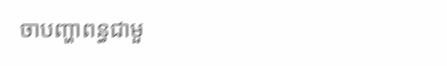ចាបញ្ហាពន្ធជាមួ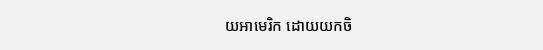យអាមេរិក ដោយយកចិ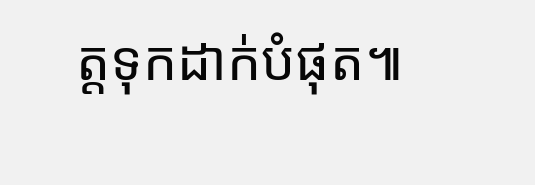ត្តទុកដាក់បំផុត៕